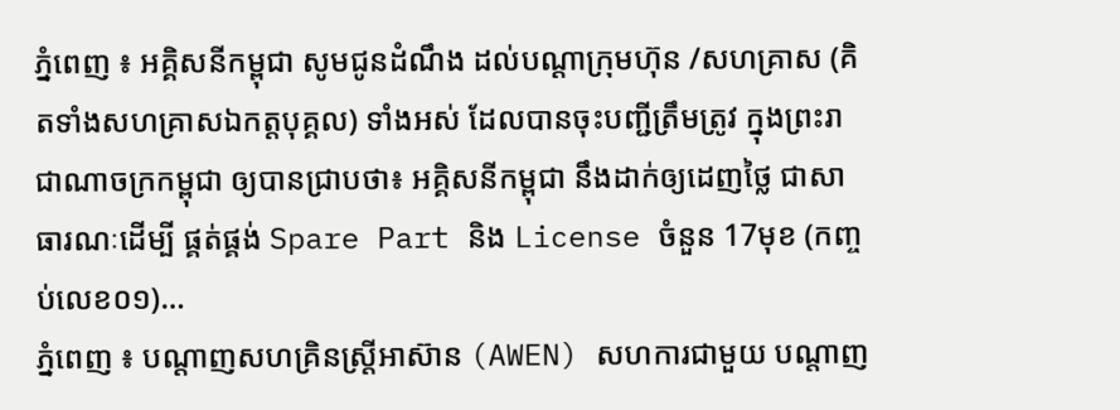ភ្នំពេញ ៖ អគ្គិសនីកម្ពុជា សូមជូនដំណឹង ដល់បណ្តាក្រុមហ៊ុន /សហគ្រាស (គិតទាំងសហគ្រាសឯកត្តបុគ្គល) ទាំងអស់ ដែលបានចុះបញ្ជីត្រឹមត្រូវ ក្នុងព្រះរាជាណាចក្រកម្ពុជា ឲ្យបានជ្រាបថា៖ អគ្គិសនីកម្ពុជា នឹងដាក់ឲ្យដេញថ្លៃ ជាសាធារណៈដើម្បី ផ្គត់ផ្គង់ Spare Part និង License ចំនួន 17មុខ (កញ្ចប់លេខ០១)...
ភ្នំពេញ ៖ បណ្តាញសហគ្រិនស្ត្រីអាស៊ាន (AWEN) សហការជាមួយ បណ្តាញ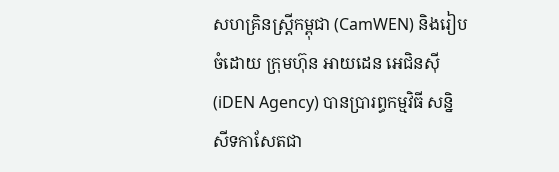សហគ្រិនស្ត្រីកម្ពុជា (CamWEN) និងរៀបចំដោយ ក្រុមហ៊ុន អាយដេន អេជិនស៊ី (iDEN Agency) បានប្រារព្ធកម្មវិធី សន្និសីទកាសែតជា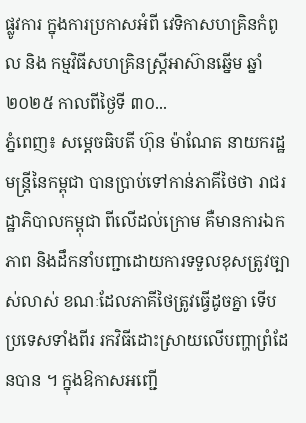ផ្លូវការ ក្នុងការប្រកាសអំពី វេទិកាសហគ្រិនកំពូល និង កម្មវិធីសហគ្រិនស្ត្រីអាស៊ានឆ្នើម ឆ្នាំ២០២៥ កាលពីថ្ងៃទី ៣០...
ភ្នំពេញ៖ សម្តេចធិបតី ហ៊ុន ម៉ាណែត នាយករដ្ឋមន្ត្រីនៃកម្ពុជា បានប្រាប់ទៅកាន់ភាគីថៃថា រាជរដ្ឋាភិបាលកម្ពុជា ពីលើដល់ក្រោម គឺមានការឯកភាព និងដឹកនាំបញ្ជាដោយការទទួលខុសត្រូវច្បាស់លាស់ ខណៈដែលភាគីថៃត្រូវធ្វើដូចគ្នា ទើបប្រទេសទាំងពីរ រកវិធីដោះស្រាយលើបញ្ហាព្រំដែនបាន ។ ក្នុងឱកាសអញ្ជើ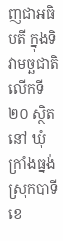ញជាអធិបតី ក្នុងទិវាមច្ឆជាតិ លើកទី២០ ស្ថិតនៅ ឃុំក្រាំងធ្នង់ ស្រុកបាទី ខេ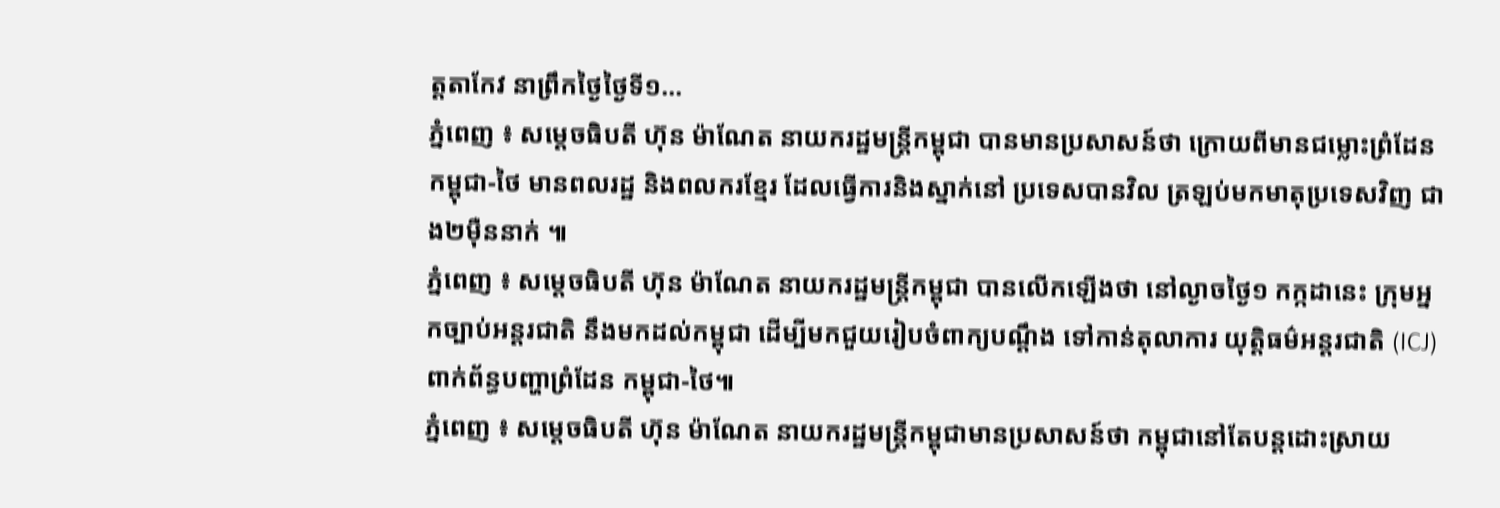ត្តតាកែវ នាព្រឹកថ្ងៃថ្ងៃទី១...
ភ្នំពេញ ៖ សម្តេចធិបតី ហ៊ុន ម៉ាណែត នាយករដ្ឋមន្រ្តីកម្ពុជា បានមានប្រសាសន៍ថា ក្រោយពីមានជម្លោះព្រំដែន កម្ពុជា-ថៃ មានពលរដ្ឋ និងពលករខ្មែរ ដែលធ្វើការនិងស្នាក់នៅ ប្រទេសបានវិល ត្រឡប់មកមាតុប្រទេសវិញ ជាង២ម៉ឺននាក់ ៕
ភ្នំពេញ ៖ សម្ដេចធិបតី ហ៊ុន ម៉ាណែត នាយករដ្ឋមន្រ្តីកម្ពុជា បានលើកឡើងថា នៅល្ងាចថ្ងៃ១ កក្កដានេះ ក្រុមអ្នកច្បាប់អន្តរជាតិ នឹងមកដល់កម្ពុជា ដើម្បីមកជួយរៀបចំពាក្យបណ្តឹង ទៅកាន់តុលាការ យុត្តិធម៌អន្តរជាតិ (ICJ) ពាក់ព័ន្ធបញ្ហាព្រំដែន កម្ពុជា-ថៃ៕
ភ្នំពេញ ៖ សម្តេចធិបតី ហ៊ុន ម៉ាណែត នាយករដ្ឋមន្រ្តីកម្ពុជាមានប្រសាសន៍ថា កម្ពុជានៅតែបន្តដោះស្រាយ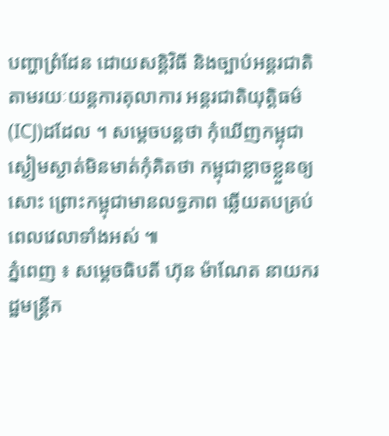បញ្ហាព្រំដែន ដោយសន្តិវិធី និងច្បាប់អន្តរជាតិតាមរយៈយន្តការតុលាការ អន្តរជាតិយុត្តិធម៌(ICJ)ដដែល ។ សម្តេចបន្តថា កុំឃើញកម្ពុជា ស្ងៀមស្ងាត់មិនមាត់កុំគិតថា កម្ពុជាខ្លាចខ្លួនឲ្យសោះ ព្រោះកម្ពុជាមានលទ្ធភាព ឆ្លើយតបគ្រប់ពេលវេលាទាំងអស់ ៕
ភ្នំពេញ ៖ សម្តេចធិបតី ហ៊ុន ម៉ាណែត នាយករដ្ឋមន្រ្តីក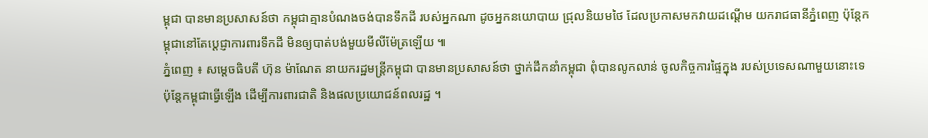ម្ពុជា បានមានប្រសាសន៍ថា កម្ពុជាគ្មានបំណងចង់បានទឹកដី របស់អ្នកណា ដូចអ្នកនយោបាយ ជ្រុលនិយមថៃ ដែលប្រកាសមកវាយដណ្តើម យករាជធានីភ្នំពេញ ប៉ុន្តែកម្ពុជានៅតែប្តេជ្ញាការពារទឹកដី មិនឲ្យបាត់បង់មួយមីលីម៉ែត្រឡើយ ៕
ភ្នំពេញ ៖ សម្តេចធិបតី ហ៊ុន ម៉ាណែត នាយករដ្ឋមន្រ្តីកម្ពុជា បានមានប្រសាសន៍ថា ថ្នាក់ដឹកនាំកម្ពុជា ពុំបានលូកលាន់ ចូលកិច្ចការផ្ទៃក្នុង របស់ប្រទេសណាមួយនោះទេ ប៉ុន្តែកម្ពុជាធ្វើឡើង ដើម្បីការពារជាតិ និងផលប្រយោជន៍ពលរដ្ឋ ។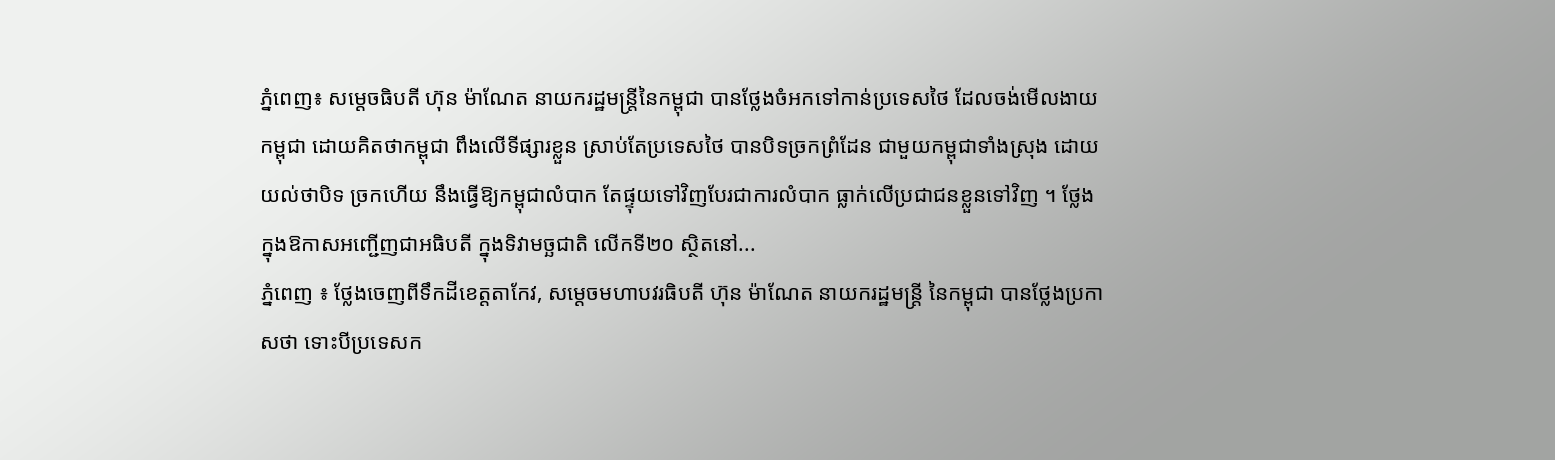ភ្នំពេញ៖ សម្តេចធិបតី ហ៊ុន ម៉ាណែត នាយករដ្ឋមន្ត្រីនៃកម្ពុជា បានថ្លែងចំអកទៅកាន់ប្រទេសថៃ ដែលចង់មើលងាយកម្ពុជា ដោយគិតថាកម្ពុជា ពឹងលើទីផ្សារខ្លួន ស្រាប់តែប្រទេសថៃ បានបិទច្រកព្រំដែន ជាមួយកម្ពុជាទាំងស្រុង ដោយយល់ថាបិទ ច្រកហើយ នឹងធ្វើឱ្យកម្ពុជាលំបាក តែផ្ទុយទៅវិញបែរជាការលំបាក ធ្លាក់លើប្រជាជនខ្លួនទៅវិញ ។ ថ្លែងក្នុងឱកាសអញ្ជើញជាអធិបតី ក្នុងទិវាមច្ឆជាតិ លើកទី២០ ស្ថិតនៅ...
ភ្នំពេញ ៖ ថ្លែងចេញពីទឹកដីខេត្តតាកែវ, សម្តេចមហាបវរធិបតី ហ៊ុន ម៉ាណែត នាយករដ្ឋមន្ត្រី នៃកម្ពុជា បានថ្លែងប្រកាសថា ទោះបីប្រទេសក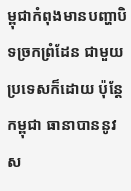ម្ពុជាកំពុងមានបញ្ហាបិទច្រកព្រំដែន ជាមួយប្រទេសក៏ដោយ ប៉ុន្តែកម្ពុជា ធានាបាននូវស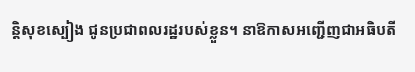ន្តិសុខស្បៀង ជូនប្រជាពលរដ្ឋរបស់ខ្លួន។ នាឱកាសអញ្ជើញជាអធិបតី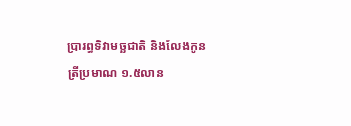ប្រារព្ធទិវាមច្ឆជាតិ និងលែងកូនត្រីប្រមាណ ១.៥លាន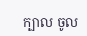ក្បាល ចូល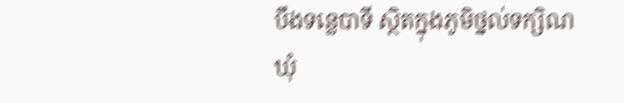បឹងទន្លេបាទី ស្ថិតក្នុងភូមិថ្នល់ទក្សិណ ឃុំ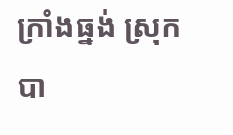ក្រាំងធ្នង់ ស្រុកបា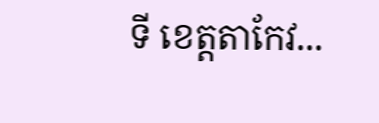ទី ខេត្តតាកែវ...